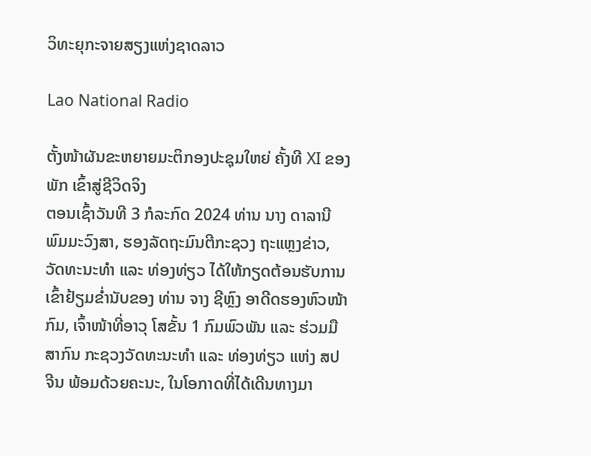ວິທະຍຸກະຈາຍສຽງແຫ່ງຊາດລາວ

Lao National Radio

ຕັ້ງໜ້າຜັນຂະຫຍາຍມະຕິກອງປະຊຸມໃຫຍ່ ຄັ້ງທີ XI ຂອງພັກ ເຂົ້າສູ່ຊີວິດຈິງ
ຕອນເຊົ້າວັນທີ 3 ກໍລະກົດ 2024 ທ່ານ ນາງ ດາລານີ ພົມມະວົງສາ, ຮອງລັດຖະມົນຕີກະຊວງ ຖະແຫຼງຂ່າວ, ວັດທະນະທຳ ແລະ ທ່ອງທ່ຽວ ໄດ້ໃຫ້ກຽດຕ້ອນຮັບການເຂົ້າຢ້ຽມຂໍ່ານັບຂອງ ທ່ານ ຈາງ ຊີຫຼົງ ອາດີດຮອງຫົວໜ້າກົມ, ເຈົ້າໜ້າທີ່ອາວຸ ໂສຂັ້ນ 1 ກົມພົວພັນ ແລະ ຮ່ວມມືສາກົນ ກະຊວງວັດທະນະທໍາ ແລະ ທ່ອງທ່ຽວ ແຫ່ງ ສປ ຈີນ ພ້ອມດ້ວຍຄະນະ, ໃນໂອກາດທີ່ໄດ້ເດີນທາງມາ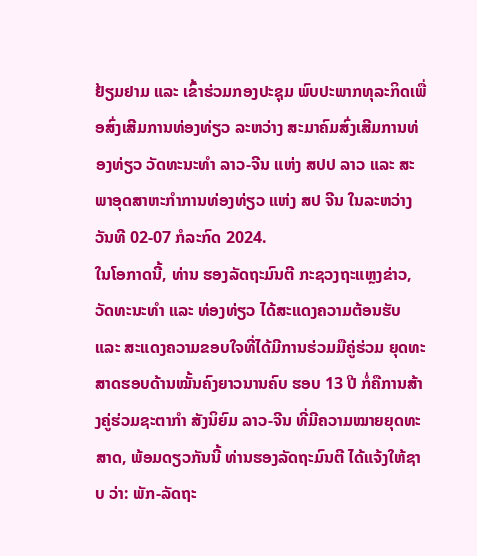ຢ້ຽມຢາມ ແລະ ເຂົ້າຮ່ວມກອງປະຊຸມ ພົບປະພາກທຸລະກິດເພື່ອສົ່ງເສີມການທ່ອງທ່ຽວ ລະຫວ່າງ ສະມາຄົມສົ່ງເສີມການທ່ອງທ່ຽວ ວັດທະນະທໍາ ລາວ-ຈີນ ແຫ່ງ ສປປ ລາວ ແລະ ສະພາອຸດສາຫະກຳການທ່ອງທ່ຽວ ແຫ່ງ ສປ ຈີນ ໃນລະຫວ່າງວັນທີ 02-07 ກໍລະກົດ 2024.
ໃນໂອກາດນີ້, ທ່ານ ຮອງລັດຖະມົນຕີ ກະຊວງຖະແຫຼງຂ່າວ, ວັດທະນະທຳ ແລະ ທ່ອງທ່ຽວ ໄດ້ສະແດງຄວາມຕ້ອນຮັບ ແລະ ສະແດງຄວາມຂອບໃຈທີ່ໄດ້ມີການຮ່ວມມືຄູ່ຮ່ວມ ຍຸດທະສາດຮອບດ້ານໝັ້ນຄົງຍາວນານຄົບ ຮອບ 13 ປີ ກໍ່ຄືການສ້າງຄູ່ຮ່ວມຊະຕາກຳ ສັງນິຍົມ ລາວ-ຈີນ ທີ່ມີຄວາມໝາຍຍຸດທະສາດ, ພ້ອມດຽວກັນນີ້ ທ່ານຮອງລັດຖະມົນຕີ ໄດ້ແຈ້ງໃຫ້ຊາບ ວ່າ: ພັກ-ລັດຖະ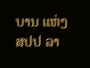ບານ ແຫ່ງ ສປປ ລາ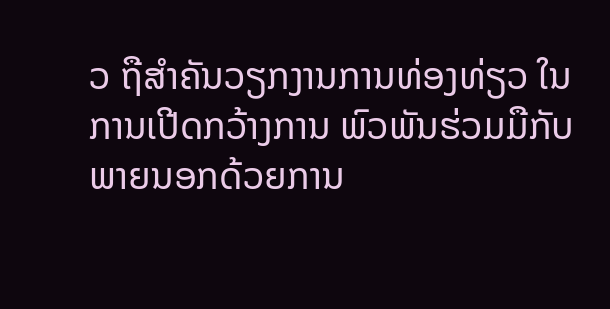ວ ຖືສໍາຄັນວຽກງານການທ່ອງທ່ຽວ ໃນການເປີດກວ້າງການ ພົວພັນຮ່ວມມືກັບພາຍນອກດ້ວຍການ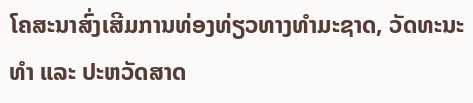ໂຄສະນາສົ່ງເສີມການທ່ອງທ່ຽວທາງທຳມະຊາດ, ວັດທະນະທຳ ແລະ ປະຫວັດສາດ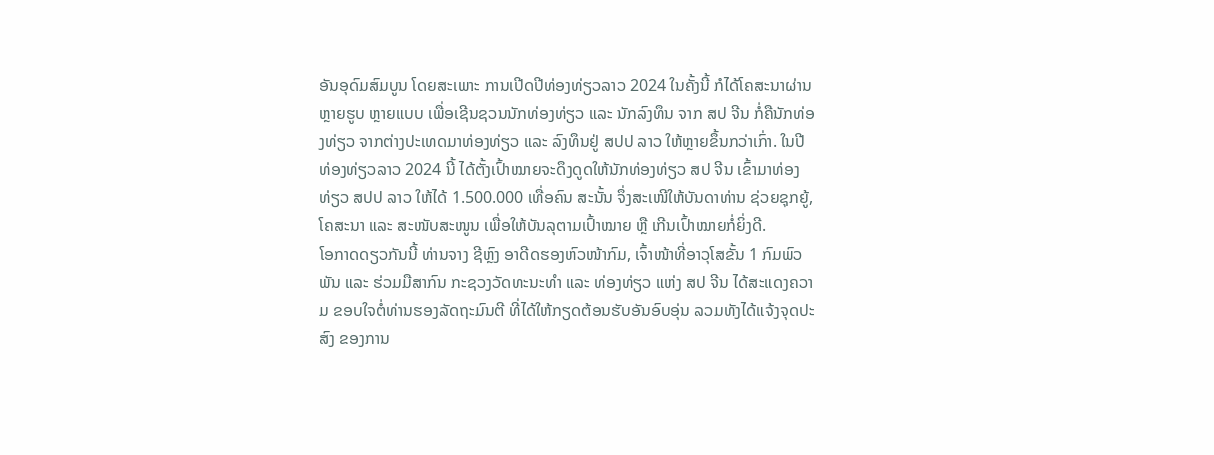ອັນອຸດົມສົມບູນ ໂດຍສະເພາະ ການເປີດປີທ່ອງທ່ຽວລາວ 2024 ໃນຄັ້ງນີ້ ກໍໄດ້ໂຄສະນາຜ່ານຫຼາຍຮູບ ຫຼາຍແບບ ເພື່ອເຊີນຊວນນັກທ່ອງທ່ຽວ ແລະ ນັກລົງທຶນ ຈາກ ສປ ຈີນ ກໍ່ຄືນັກທ່ອງທ່ຽວ ຈາກຕ່າງປະເທດມາທ່ອງທ່ຽວ ແລະ ລົງທຶນຢູ່ ສປປ ລາວ ໃຫ້ຫຼາຍຂຶ້ນກວ່າເກົ່າ. ໃນປີທ່ອງທ່ຽວລາວ 2024 ນີ້ ໄດ້ຕັ້ງເປົ້າໝາຍຈະດຶງດູດໃຫ້ນັກທ່ອງທ່ຽວ ສປ ຈີນ ເຂົ້າມາທ່ອງທ່ຽວ ສປປ ລາວ ໃຫ້ໄດ້ 1.500.000 ເທື່ອຄົນ ສະນັ້ນ ຈຶ່ງສະເໜີໃຫ້ບັນດາທ່ານ ຊ່ວຍຊຸກຍູ້, ໂຄສະນາ ແລະ ສະໜັບສະໜູນ ເພື່ອໃຫ້ບັນລຸຕາມເປົ້າໝາຍ ຫຼື ເກີນເປົ້າໝາຍກໍ່ຍິ່ງດີ.
ໂອກາດດຽວກັນນີ້ ທ່ານຈາງ ຊີຫຼົງ ອາດີດຮອງຫົວໜ້າກົມ, ເຈົ້າໜ້າທີ່ອາວຸໂສຂັ້ນ 1 ກົມພົວພັນ ແລະ ຮ່ວມມືສາກົນ ກະຊວງວັດທະນະທໍາ ແລະ ທ່ອງທ່ຽວ ແຫ່ງ ສປ ຈີນ ໄດ້ສະແດງຄວາມ ຂອບໃຈຕໍ່ທ່ານຮອງລັດຖະມົນຕີ ທີ່ໄດ້ໃຫ້ກຽດຕ້ອນຮັບອັນອົບອຸ່ນ ລວມທັງໄດ້ແຈ້ງຈຸດປະສົງ ຂອງການ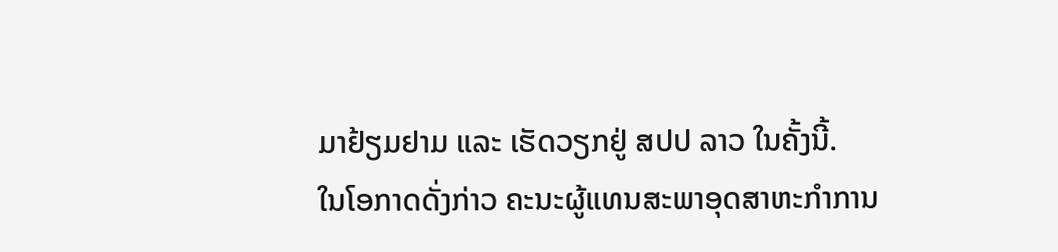ມາຢ້ຽມຢາມ ແລະ ເຮັດວຽກຢູ່ ສປປ ລາວ ໃນຄັ້ງນີ້.
ໃນໂອກາດດັ່ງກ່າວ ຄະນະຜູ້ແທນສະພາອຸດສາຫະກໍາການ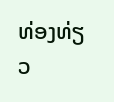ທ່ອງທ່ຽວ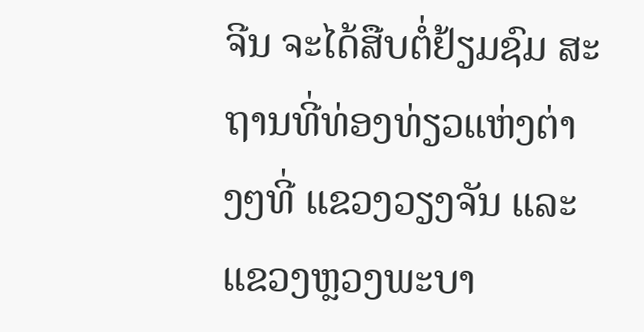ຈີນ ຈະໄດ້ສືບຕໍ່ຢ້ຽມຊົມ ສະຖານທີ່ທ່ອງທ່ຽວແຫ່ງຕ່າງໆທີ່ ແຂວງວຽງຈັນ ແລະ ແຂວງຫຼວງພະບາ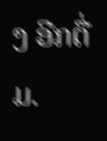ງ ອີກຕື່ມ.